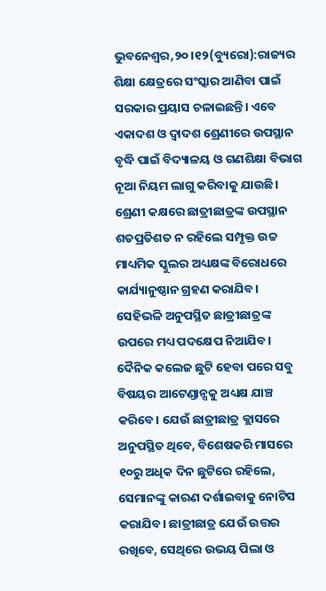ଭୁବନେଶ୍ୱର,୨୦।୧୨(ବ୍ୟୁରୋ):ରାଜ୍ୟର ଶିକ୍ଷା କ୍ଷେତ୍ରରେ ସଂସ୍କାର ଆଣିବା ପାଇଁ ସରକାର ପ୍ରୟାସ ଚଳାଇଛନ୍ତି। ଏବେ ଏକାଦଶ ଓ ଦ୍ୱାଦଶ ଶ୍ରେଣୀରେ ଉପସ୍ଥାନ ବୃଦ୍ଧି ପାଇଁ ବିଦ୍ୟାଳୟ ଓ ଗଣଶିକ୍ଷା ବିଭାଗ ନୂଆ ନିୟମ ଲାଗୁ କରିବାକୁ ଯାଉଛି। ଶ୍ରେଣୀ କକ୍ଷରେ ଛାତ୍ରୀଛାତ୍ରଙ୍କ ଉପସ୍ଥାନ ଶତପ୍ରତିଶତ ନ ରହିଲେ ସମ୍ପୃକ୍ତ ଉଚ୍ଚ ମାଧ୍ୟମିକ ସ୍କୁଲର ଅଧ୍ୟକ୍ଷଙ୍କ ବିରୋଧରେ କାର୍ଯ୍ୟାନୁଷ୍ଠାନ ଗ୍ରହଣ କରାଯିବ। ସେହିଭଳି ଅନୁପସ୍ଥିତ ଛାତ୍ରୀଛାତ୍ରଙ୍କ ଉପରେ ମଧ୍ୟ ପଦକ୍ଷେପ ନିଆଯିବ। ଦୈନିକ କଲେଜ ଛୁଟି ହେବା ପରେ ସବୁ ବିଷୟର ଆଟେଣ୍ଡାନ୍ସକୁ ଅଧ୍ୟକ୍ଷ ଯାଞ୍ଚ କରିବେ। ଯେଉଁ ଛାତ୍ରୀଛାତ୍ର କ୍ଲାସରେ ଅନୁପସ୍ଥିତ ଥିବେ, ବିଶେଷକରି ମାସରେ ୧୦ରୁ ଅଧିକ ଦିନ ଛୁଟିରେ ରହିଲେ, ସେମାନଙ୍କୁ କାରଣ ଦର୍ଶାଇବାକୁ ନୋଟିସ କରାଯିବ। ଛାତ୍ରୀଛାତ୍ର ଯେଉଁ ଉତ୍ତର ରଖିବେ, ସେଥିରେ ଉଭୟ ପିଲା ଓ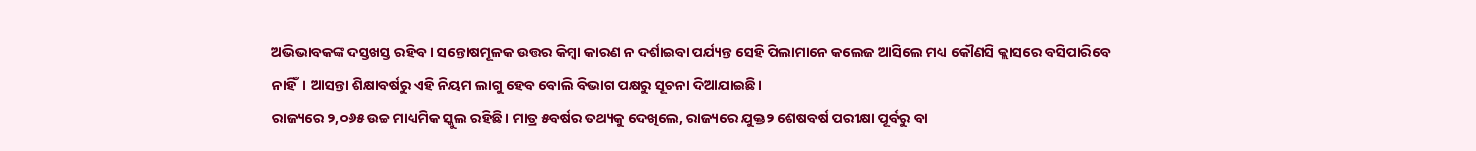ଅଭିଭାବକଙ୍କ ଦସ୍ତଖସ୍ତ ରହିବ। ସନ୍ତୋଷମୂଳକ ଉତ୍ତର କିମ୍ବା କାରଣ ନ ଦର୍ଶାଇବା ପର୍ଯ୍ୟନ୍ତ ସେହି ପିଲାମାନେ କଲେଜ ଆସିଲେ ମଧ୍ୟ କୌଣସି କ୍ଲାସରେ ବସିପାରିବେ ନାହିଁ। ଆସନ୍ତା ଶିକ୍ଷାବର୍ଷରୁ ଏହି ନିୟମ ଲାଗୁ ହେବ ବୋଲି ବିଭାଗ ପକ୍ଷରୁ ସୂଚନା ଦିଆଯାଇଛି।
ରାଜ୍ୟରେ ୨,୦୬୫ ଉଚ୍ଚ ମାଧ୍ୟମିକ ସ୍କୁଲ ରହିଛି। ମାତ୍ର ୫ବର୍ଷର ତଥ୍ୟକୁ ଦେଖିଲେ, ରାଜ୍ୟରେ ଯୁକ୍ତ୨ ଶେଷବର୍ଷ ପରୀକ୍ଷା ପୂର୍ବରୁ ବା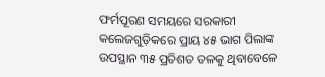ଫର୍ମପୂରଣ ସମୟରେ ସରକାରୀ କଲେଜଗୁଡ଼ିକରେ ପ୍ରାୟ ୪୫ ଭାଗ ପିଲାଙ୍କ ଉପସ୍ଥାନ ୩୫ ପ୍ରତିଶତ ତଳକୁ ଥିବାବେଳେ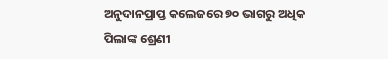ଅନୁଦାନପ୍ରାପ୍ତ କଲେଜରେ ୭୦ ଭାଗରୁ ଅଧିକ ପିଲାଙ୍କ ଶ୍ରେଣୀ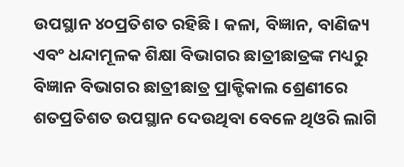ଉପସ୍ଥାନ ୪୦ପ୍ରତିଶତ ରହିଛି। କଳା, ବିଜ୍ଞାନ, ବାଣିଜ୍ୟ ଏବଂ ଧନ୍ଦାମୂଳକ ଶିକ୍ଷା ବିଭାଗର ଛାତ୍ରୀଛାତ୍ରଙ୍କ ମଧ୍ୟରୁ ବିଜ୍ଞାନ ବିଭାଗର ଛାତ୍ରୀଛାତ୍ର ପ୍ରାକ୍ଟିକାଲ ଶ୍ରେଣୀରେ ଶତପ୍ରତିଶତ ଉପସ୍ଥାନ ଦେଉଥିବା ବେଳେ ଥିଓରି ଲାଗି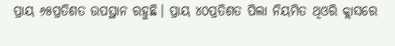ପ୍ରାୟ ୬୫ପ୍ରତିଶତ ଉପସ୍ଥାନ ରହୁଛି। ପ୍ରାୟ ୪୦ପ୍ରତିଶତ ପିଲା ନିୟମିତ ଥିଓରି କ୍ଲାସରେ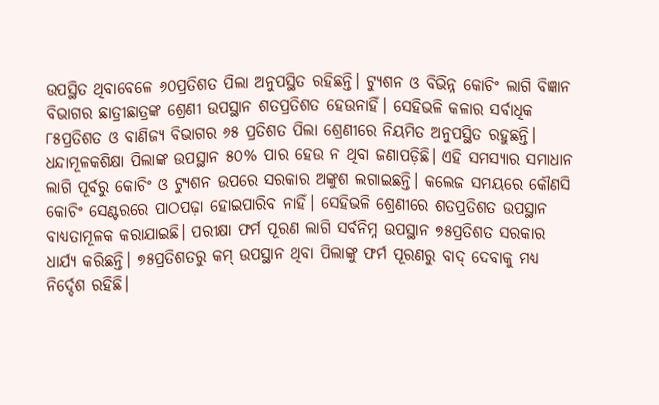ଉପସ୍ଥିତ ଥିବାବେଳେ ୬୦ପ୍ରତିଶତ ପିଲା ଅନୁପସ୍ଥିତ ରହିଛନ୍ତି। ଟ୍ୟୁଶନ ଓ ବିଭିନ୍ନ କୋଚିଂ ଲାଗି ବିଜ୍ଞାନ ବିଭାଗର ଛାତ୍ରୀଛାତ୍ରଙ୍କ ଶ୍ରେଣୀ ଉପସ୍ଥାନ ଶତପ୍ରତିଶତ ହେଉନାହିଁ। ସେହିଭଳି କଳାର ସର୍ବାଧିକ ୮୫ପ୍ରତିଶତ ଓ ବାଣିଜ୍ୟ ବିଭାଗର ୬୫ ପ୍ରତିଶତ ପିଲା ଶ୍ରେଣୀରେ ନିୟମିତ ଅନୁପସ୍ଥିତ ରହୁଛନ୍ତି। ଧନ୍ଦାମୂଳକଶିକ୍ଷା ପିଲାଙ୍କ ଉପସ୍ଥାନ ୫୦% ପାର ହେଉ ନ ଥିବା ଜଣାପଡ଼ିଛି। ଏହି ସମସ୍ୟାର ସମାଧାନ ଲାଗି ପୂର୍ବରୁ କୋଚିଂ ଓ ଟ୍ୟୁଶନ ଉପରେ ସରକାର ଅଙ୍କୁଶ ଲଗାଇଛନ୍ତି। କଲେଜ ସମୟରେ କୌଣସି କୋଚିଂ ସେଣ୍ଟରରେ ପାଠପଢ଼ା ହୋଇପାରିବ ନାହିଁ। ସେହିଭଳି ଶ୍ରେଣୀରେ ଶତପ୍ରତିଶତ ଉପସ୍ଥାନ ବାଧ୍ୟତାମୂଳକ କରାଯାଇଛି। ପରୀକ୍ଷା ଫର୍ମ ପୂରଣ ଲାଗି ସର୍ବନିମ୍ନ ଉପସ୍ଥାନ ୭୫ପ୍ରତିଶତ ସରକାର ଧାର୍ଯ୍ୟ କରିଛନ୍ତି। ୭୫ପ୍ରତିଶତରୁ କମ୍ ଉପସ୍ଥାନ ଥିବା ପିଲାଙ୍କୁ ଫର୍ମ ପୂରଣରୁ ବାଦ୍ ଦେବାକୁ ମଧ୍ୟ ନିର୍ଦ୍ଦେଶ ରହିଛି।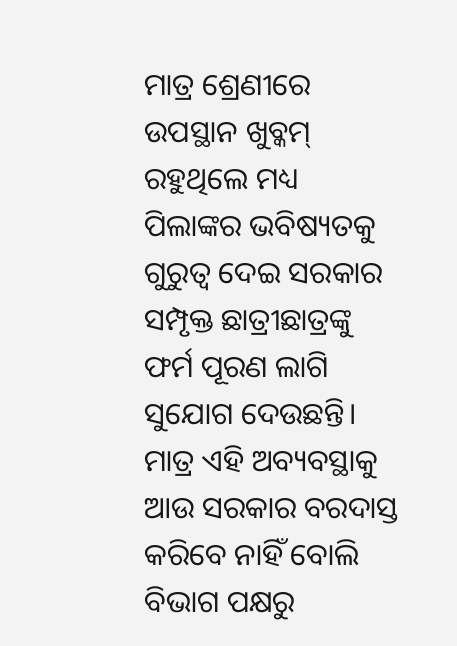ମାତ୍ର ଶ୍ରେଣୀରେ ଉପସ୍ଥାନ ଖୁବ୍କମ୍ ରହୁଥିଲେ ମଧ୍ୟ ପିଲାଙ୍କର ଭବିଷ୍ୟତକୁ ଗୁରୁତ୍ୱ ଦେଇ ସରକାର ସମ୍ପୃକ୍ତ ଛାତ୍ରୀଛାତ୍ରଙ୍କୁ ଫର୍ମ ପୂରଣ ଲାଗି ସୁଯୋଗ ଦେଉଛନ୍ତି। ମାତ୍ର ଏହି ଅବ୍ୟବସ୍ଥାକୁ ଆଉ ସରକାର ବରଦାସ୍ତ କରିବେ ନାହିଁ ବୋଲି ବିଭାଗ ପକ୍ଷରୁ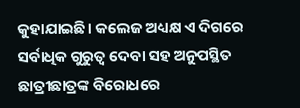କୁହାଯାଇଛି। କଲେଜ ଅଧ୍ୟକ୍ଷ ଏ ଦିଗରେ ସର୍ବାଧିକ ଗୁରୁତ୍ୱ ଦେବା ସହ ଅନୁପସ୍ଥିତ ଛାତ୍ରୀଛାତ୍ରଙ୍କ ବିରୋଧରେ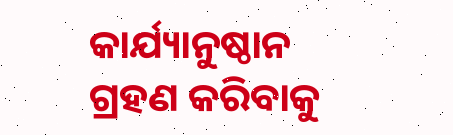କାର୍ଯ୍ୟାନୁଷ୍ଠାନ ଗ୍ରହଣ କରିବାକୁ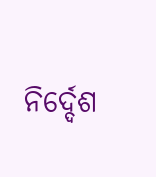ନିର୍ଦ୍ଦେଶ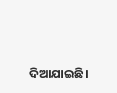ଦିଆଯାଇଛି।